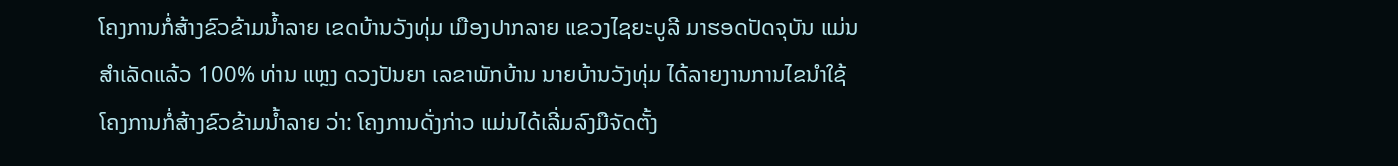ໂຄງການກໍ່ສ້າງຂົວຂ້າມນໍ້າລາຍ ເຂດບ້ານວັງທຸ່ມ ເມືອງປາກລາຍ ແຂວງໄຊຍະບູລີ ມາຮອດປັດຈຸບັນ ແມ່ນສໍາເລັດແລ້ວ 100% ທ່ານ ແຫຼງ ດວງປັນຍາ ເລຂາພັກບ້ານ ນາຍບ້ານວັງທຸ່ມ ໄດ້ລາຍງານການໄຂນໍາໃຊ້ໂຄງການກໍ່ສ້າງຂົວຂ້າມນໍ້າລາຍ ວ່າ: ໂຄງການດັ່ງກ່າວ ແມ່ນໄດ້ເລີ່ມລົງມືຈັດຕັ້ງ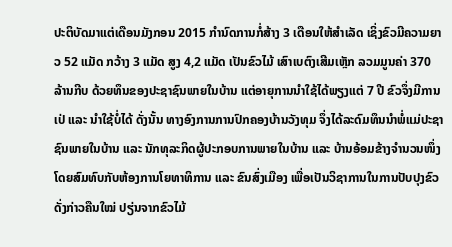ປະຕິບັດມາແຕ່ເດືອນມັງກອນ 2015 ກໍານົດການກໍ່ສ້າງ 3 ເດືອນໃຫ້ສໍາເລັດ ເຊິ່ງຂົວມີຄວາມຍາວ 52 ແມັດ ກວ້າງ 3 ແມັດ ສູງ 4,2 ແມັດ ເປັນຂົວໄມ້ ເສົາເບຕົງເສີມເຫຼັກ ລວມມູນຄ່າ 370 ລ້ານກີບ ດ້ວຍທຶນຂອງປະຊາຊົນພາຍໃນບ້ານ ແຕ່ອາຍຸການນໍາໃຊ້ໄດ້ພຽງແຕ່ 7 ປີ ຂົວຈຶ່ງມີການເປ່ ແລະ ນໍາໃຊ້ບໍ່ໄດ້ ດັ່ງນັ້ນ ທາງອົງການການປົກຄອງບ້ານວັງທຸມ ຈຶ່ງໄດ້ລະດົມທຶນນໍາພໍ່ແມ່ປະຊາຊົນພາຍໃນບ້ານ ແລະ ນັກທຸລະກິດຜູ້ປະກອບການພາຍໃນບ້ານ ແລະ ບ້ານອ້ອມຂ້າງຈໍານວນໜຶ່ງ ໂດຍສົມທົບກັບຫ້ອງການໂຍທາທິການ ແລະ ຂົນສົ່ງເມືອງ ເພື່ອເປັນວິຊາການໃນການປັບປຸງຂົວດັ່ງກ່າວຄືນໃໝ່ ປຽ່ນຈາກຂົວໄມ້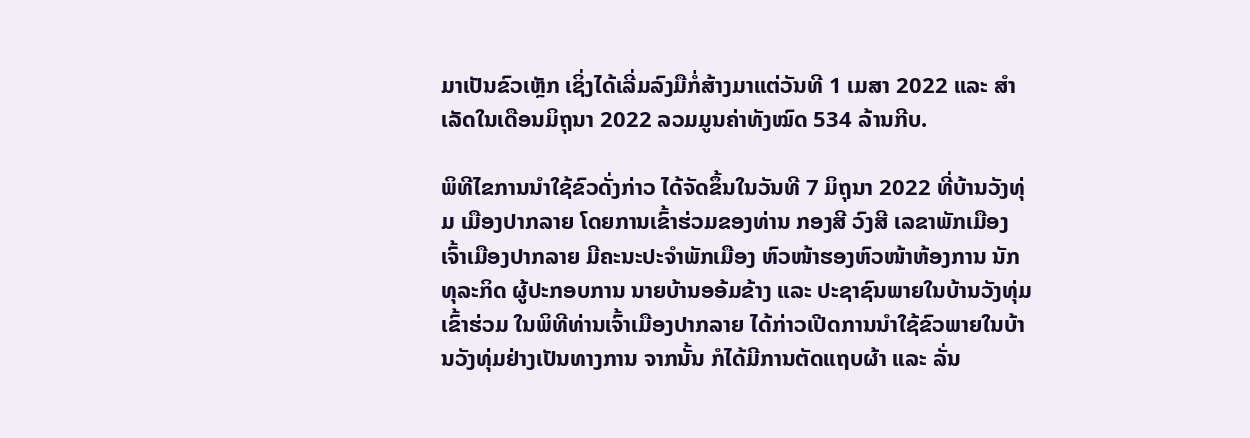ມາເປັນຂົວເຫຼັກ ເຊິ່ງໄດ້ເລີ່ມລົງມືກໍ່ສ້າງມາແຕ່ວັນທີ 1 ເມສາ 2022 ແລະ ສໍາເລັດໃນເດືອນມິຖຸນາ 2022 ລວມມູນຄ່າທັງໝົດ 534 ລ້ານກີບ.

ພິທີໄຂການນໍາໃຊ້ຂົວດັ່ງກ່າວ ໄດ້ຈັດຂຶ້ນໃນວັນທີ 7 ມິຖຸນາ 2022 ທີ່ບ້ານວັງທຸ່ມ ເມືອງປາກລາຍ ໂດຍການເຂົ້າຮ່ວມຂອງທ່ານ ກອງສີ ວົງສີ ເລຂາພັກເມືອງ ເຈົ້າເມືອງປາກລາຍ ມີຄະນະປະຈໍາພັກເມືອງ ຫົວໜ້າຮອງຫົວໜ້າຫ້ອງການ ນັກທຸລະກິດ ຜູ້ປະກອບການ ນາຍບ້ານອອ້ມຂ້າງ ແລະ ປະຊາຊົນພາຍໃນບ້ານວັງທຸ່ມເຂົ້າຮ່ວມ ໃນພິທີທ່ານເຈົ້າເມືອງປາກລາຍ ໄດ້ກ່າວເປີດການນໍາໃຊ້ຂົວພາຍໃນບ້ານວັງທຸ່ມຢ່າງເປັນທາງການ ຈາກນັ້ນ ກໍໄດ້ມີການຕັດແຖບຜ້າ ແລະ ລັ່ນ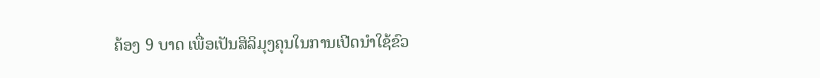ຄ້ອງ 9 ບາດ ເພື່ອເປັນສິລິມຸງຄຸນໃນການເປີດນໍາໃຊ້ຂົວ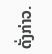ດັ່ງກ່າວ.